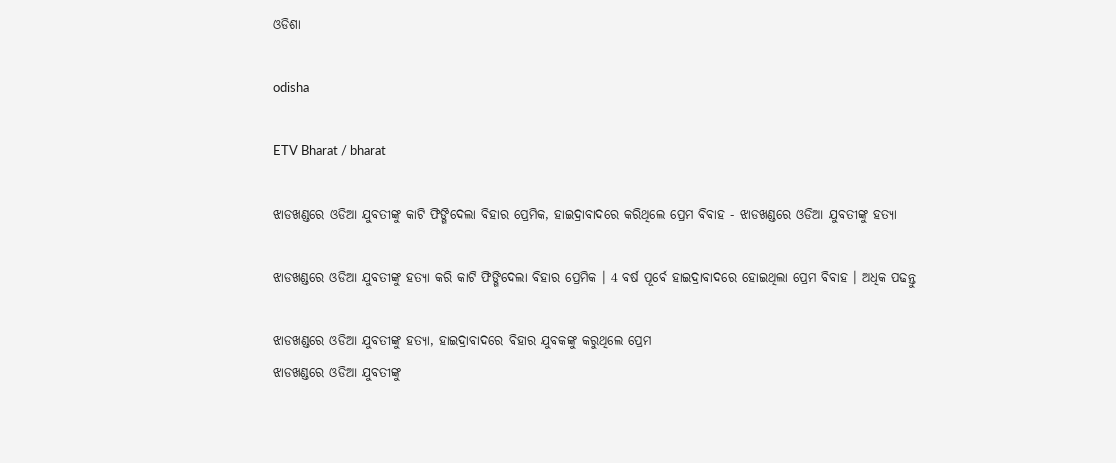ଓଡିଶା

odisha

ETV Bharat / bharat

ଝାଡଖଣ୍ଡରେ ଓଡିଆ ଯୁବତୀଙ୍କୁ କାଟି ଫିଙ୍ଗିଦେଲା ବିହାର ପ୍ରେମିକ, ହାଇଦ୍ରାବାଦରେ କରିଥିଲେ ପ୍ରେମ ବିବାହ - ଝାଡଖଣ୍ଡରେ ଓଡିଆ ଯୁବତୀଙ୍କୁ ହତ୍ୟା

ଝାଡଖଣ୍ଡରେ ଓଡିଆ ଯୁବତୀଙ୍କୁ ହତ୍ୟା କରି କାଟି ଫିଙ୍ଗିଦେଲା ବିହାର ପ୍ରେମିକ । 4 ବର୍ଷ ପୂର୍ବେ ହାଇଦ୍ରାବାଦରେ ହୋଇଥିଲା ପ୍ରେମ ବିବାହ । ଅଧିକ ପଢନ୍ତୁ

ଝାଡଖଣ୍ଡରେ ଓଡିଆ ଯୁବତୀଙ୍କୁ ହତ୍ୟା, ହାଇଦ୍ରାବାଦରେ ବିହାର ଯୁବକଙ୍କୁ କରୁଥିଲେ ପ୍ରେମ
ଝାଡଖଣ୍ଡରେ ଓଡିଆ ଯୁବତୀଙ୍କୁ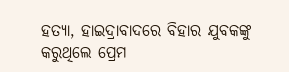ହତ୍ୟା, ହାଇଦ୍ରାବାଦରେ ବିହାର ଯୁବକଙ୍କୁ କରୁଥିଲେ ପ୍ରେମ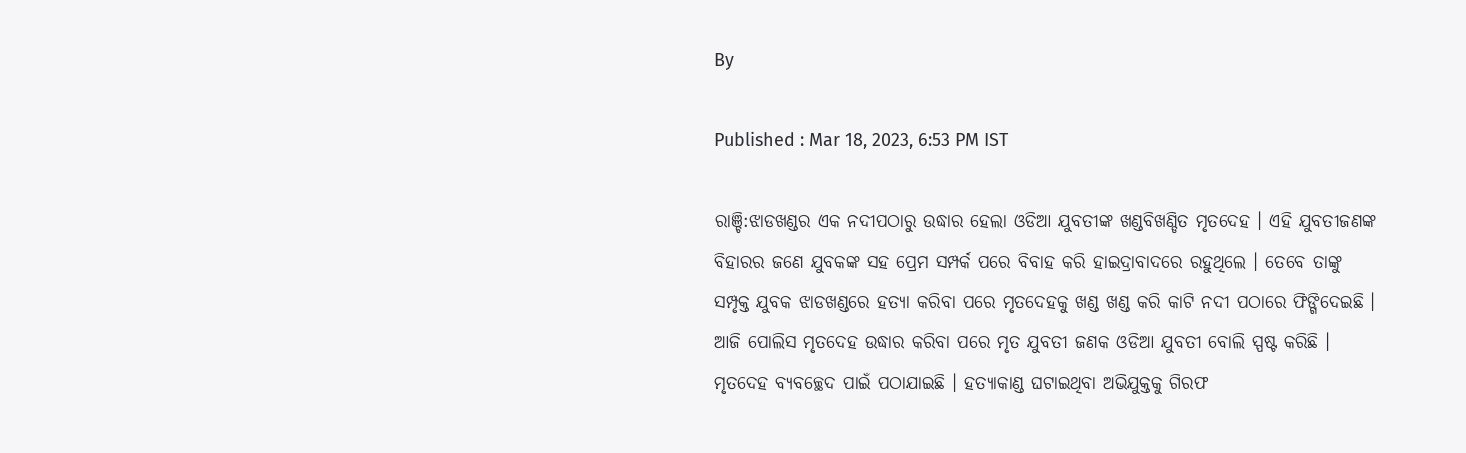By

Published : Mar 18, 2023, 6:53 PM IST

ରାଞ୍ଚି:ଝାଡଖଣ୍ଡର ଏକ ନଦୀପଠାରୁ ଉଦ୍ଧାର ହେଲା ଓଡିଆ ଯୁବତୀଙ୍କ ଖଣ୍ଡବିଖଣ୍ଡିତ ମୃତଦେହ । ଏହି ଯୁବତୀଜଣଙ୍କ ବିହାରର ଜଣେ ଯୁବକଙ୍କ ସହ ପ୍ରେମ ସମ୍ପର୍କ ପରେ ବିବାହ କରି ହାଇଦ୍ରାବାଦରେ ରହୁଥିଲେ । ତେବେ ତାଙ୍କୁ ସମ୍ପୃକ୍ତ ଯୁବକ ଝାଡଖଣ୍ଡରେ ହତ୍ୟା କରିବା ପରେ ମୃତଦେହକୁ ଖଣ୍ଡ ଖଣ୍ଡ କରି କାଟି ନଦୀ ପଠାରେ ଫିଙ୍ଗିଦେଇଛି । ଆଜି ପୋଲିସ ମୃତଦେହ ଉଦ୍ଧାର କରିବା ପରେ ମୃତ ଯୁବତୀ ଜଣକ ଓଡିଆ ଯୁବତୀ ବୋଲି ସ୍ପଷ୍ଟ କରିଛି । ମୃତଦେହ ବ୍ୟବଚ୍ଛେଦ ପାଇଁ ପଠାଯାଇଛି । ହତ୍ୟାକାଣ୍ଡ ଘଟାଇଥିବା ଅଭିଯୁକ୍ତକୁ ଗିରଫ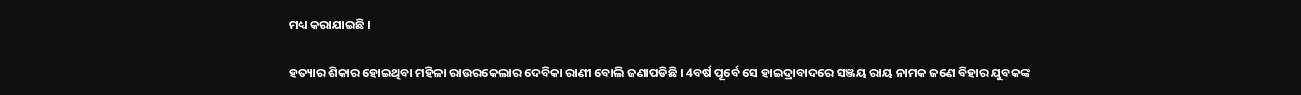ମଧ୍ୟ କରାଯାଇଛି ।

ହତ୍ୟାର ଶିକାର ହୋଇଥିବା ମହିଳା ରାଉରକେଲାର ଦେବିକା ରାଣୀ ବୋଲି ଜଣାପଡିଛି । 4ବର୍ଷ ପୂର୍ବେ ସେ ହାଇଦ୍ରାବାଦରେ ସଞ୍ଜୟ ରାୟ ନାମକ ଜଣେ ବିହାର ଯୁବକଙ୍କ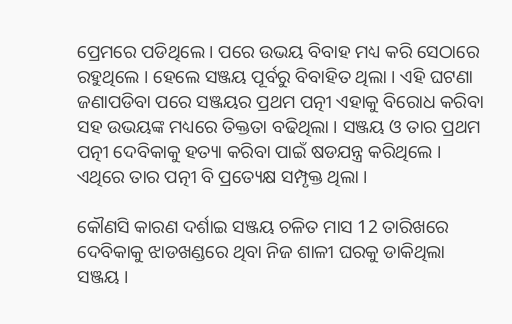ପ୍ରେମରେ ପଡିଥିଲେ । ପରେ ଉଭୟ ବିବାହ ମଧ୍ୟ କରି ସେଠାରେ ରହୁଥିଲେ । ହେଲେ ସଞ୍ଜୟ ପୂର୍ବରୁ ବିବାହିତ ଥିଲା । ଏହି ଘଟଣା ଜଣାପଡିବା ପରେ ସଞ୍ଜୟର ପ୍ରଥମ ପତ୍ନୀ ଏହାକୁ ବିରୋଧ କରିବା ସହ ଉଭୟଙ୍କ ମଧ୍ୟରେ ତିକ୍ତତା ବଢିଥିଲା । ସଞ୍ଜୟ ଓ ତାର ପ୍ରଥମ ପତ୍ନୀ ଦେବିକାକୁ ହତ୍ୟା କରିବା ପାଇଁ ଷଡଯନ୍ତ୍ର କରିଥିଲେ । ଏଥିରେ ତାର ପତ୍ନୀ ବି ପ୍ରତ୍ୟେକ୍ଷ ସମ୍ପୃକ୍ତ ଥିଲା ।

କୌଣସି କାରଣ ଦର୍ଶାଇ ସଞ୍ଜୟ ଚଳିତ ମାସ 12 ତାରିଖରେ ଦେବିକାକୁ ଝାଡଖଣ୍ଡରେ ଥିବା ନିଜ ଶାଳୀ ଘରକୁ ଡାକିଥିଲା ସଞ୍ଜୟ ।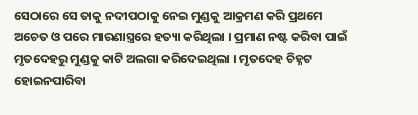ସେଠାରେ ସେ ତାକୁ ନଦୀପଠାକୁ ନେଇ ମୁଣ୍ଡକୁ ଆକ୍ରମଣ କରି ପ୍ରଥମେ ଅଚେତ ଓ ପରେ ମାରଣାସ୍ତ୍ରରେ ହତ୍ୟା କରିଥିଲା । ପ୍ରମାଣ ନଷ୍ଟ କରିବା ପାଇଁ ମୃତଦେହରୁ ମୁଣ୍ଡକୁ କାଟି ଅଲଗା କରିଦେଇଥିଲା । ମୃତଦେହ ଚିହ୍ନଟ ହୋଇନପାରିବା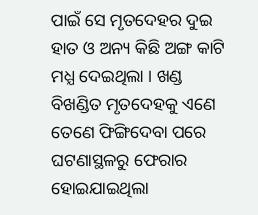ପାଇଁ ସେ ମୃତଦେହର ଦୁଇ ହାତ ଓ ଅନ୍ୟ କିଛି ଅଙ୍ଗ କାଟି ମଧ୍ଯ ଦେଇଥିଲା । ଖଣ୍ଡ ବିଖଣ୍ଡିତ ମୃତଦେହକୁ ଏଣେ ତେଣେ ଫିଙ୍ଗିଦେବା ପରେ ଘଟଣାସ୍ଥଳରୁ ଫେରାର ହୋଇଯାଇଥିଲା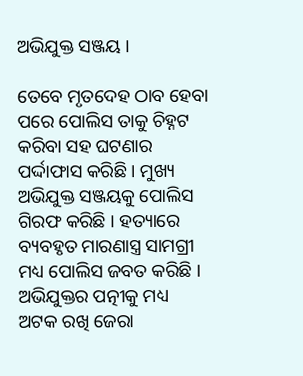ଅଭିଯୁକ୍ତ ସଞ୍ଜୟ ।

ତେବେ ମୃତଦେହ ଠାବ ହେବା ପରେ ପୋଲିସ ତାକୁ ଚିହ୍ନଟ କରିବା ସହ ଘଟଣାର ପର୍ଦ୍ଦାଫାସ କରିଛି । ମୁଖ୍ୟ ଅଭିଯୁକ୍ତ ସଞ୍ଜୟକୁ ପୋଲିସ ଗିରଫ କରିଛି । ହତ୍ୟାରେ ବ୍ୟବହୃତ ମାରଣାସ୍ତ୍ର ସାମଗ୍ରୀ ମଧ୍ୟ ପୋଲିସ ଜବତ କରିଛି । ଅଭିଯୁକ୍ତର ପତ୍ନୀକୁ ମଧ୍ୟ ଅଟକ ରଖି ଜେରା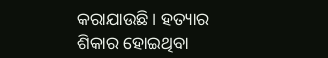କରାଯାଉଛି । ହତ୍ୟାର ଶିକାର ହୋଇଥିବା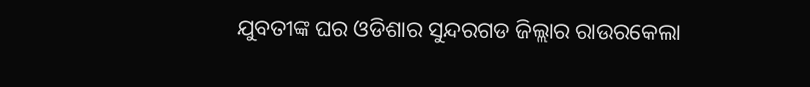ଯୁବତୀଙ୍କ ଘର ଓଡିଶାର ସୁନ୍ଦରଗଡ ଜିଲ୍ଲାର ରାଉରକେଲା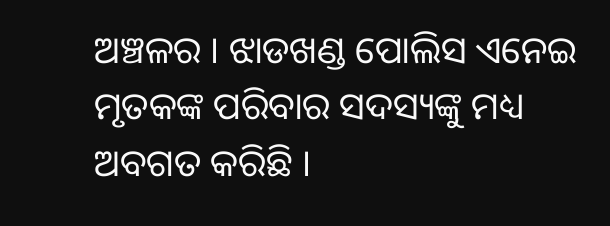ଅଞ୍ଚଳର । ଝାଡଖଣ୍ଡ ପୋଲିସ ଏନେଇ ମୃତକଙ୍କ ପରିବାର ସଦସ୍ୟଙ୍କୁ ମଧ୍ୟ ଅବଗତ କରିଛି ।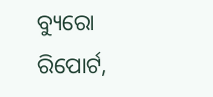ବ୍ୟୁରୋ ରିପୋର୍ଟ,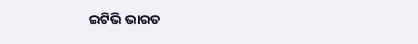ଇଟିଭି ଭାରତ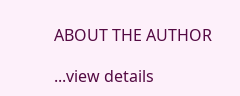ABOUT THE AUTHOR

...view details